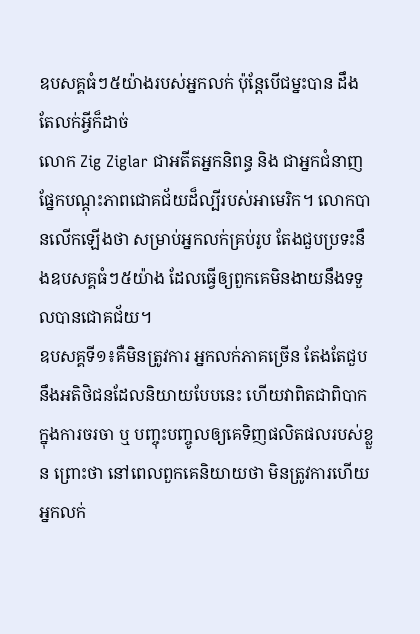ឧបសគ្គធំៗ៥យ៉ាងរបស់អ្នកលក់ ប៉ុន្តែបើជម្នះបាន ដឹងតែលក់អ្វីក៏ដាច់
លោក Zig Ziglar ជាអតីតអ្នកនិពន្ធ និង ជាអ្នកជំនាញផ្នែកបណ្ដុះភាពជោគជ័យដ៏ល្បីរបស់អាមេរិក។ លោកបានលើកឡើងថា សម្រាប់អ្នកលក់គ្រប់រូប តែងជួបប្រទះនឹងឧបសគ្គធំៗ៥យ៉ាង ដែលធ្វើឲ្យពួកគេមិនងាយនឹងទទួលបានជោគជ័យ។
ឧបសគ្គទី១៖គឺមិនត្រូវការ អ្នកលក់ភាគច្រើន តែងតែជួបនឹងអតិថិជនដែលនិយាយបែបនេះ ហើយវាពិតជាពិបាកក្នុងការចរចា ឬ បញ្ចុះបញ្ចូលឲ្យគេទិញផលិតផលរបស់ខ្លួន ព្រោះថា នៅពេលពួកគេនិយាយថា មិនត្រូវការហើយ អ្នកលក់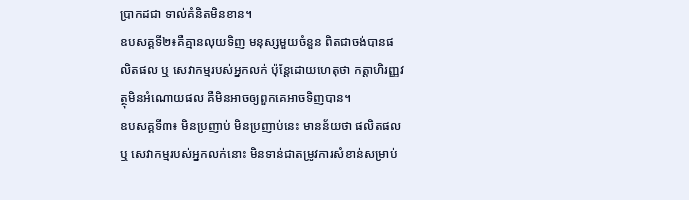ប្រាកដជា ទាល់គំនិតមិនខាន។
ឧបសគ្គទី២៖គឺគ្មានលុយទិញ មនុស្សមួយចំនួន ពិតជាចង់បានផលិតផល ឬ សេវាកម្មរបស់អ្នកលក់ ប៉ុន្តែដោយហេតុថា កត្តាហិរញ្ញវត្ថុមិនអំណោយផល គឺមិនអាចឲ្យពួកគេអាចទិញបាន។
ឧបសគ្គទី៣៖ មិនប្រញាប់ មិនប្រញាប់នេះ មានន័យថា ផលិតផល ឬ សេវាកម្មរបស់អ្នកលក់នោះ មិនទាន់ជាតម្រូវការសំខាន់សម្រាប់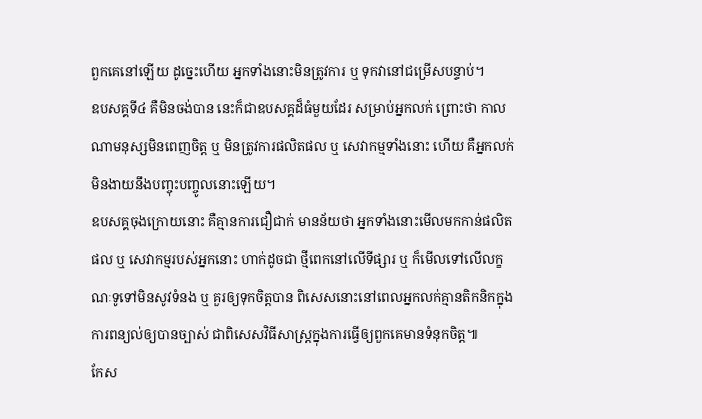ពួកគេនៅឡើយ ដូច្នេះហើយ អ្នកទាំងនោះមិនត្រូវការ ឬ ទុកវានៅជម្រើសបន្ទាប់។
ឧបសគ្គទី៤ គឺមិនចង់បាន នេះក៏ជាឧបសគ្គដ៏ធំមួយដែរ សម្រាប់អ្នកលក់ ព្រោះថា កាលណាមនុស្សមិនពេញចិត្ត ឬ មិនត្រូវការផលិតផល ឬ សេវាកម្មទាំងនោះ ហើយ គឺអ្នកលក់មិនងាយនឹងបញ្ចុះបញ្ចូលនោះឡើយ។
ឧបសគ្គចុងក្រោយនោះ គឺគ្មានការជឿជាក់ មានន័យថា អ្នកទាំងនោះមើលមកកាន់ផលិតផល ឬ សេវាកម្មរបស់អ្នកនោះ ហាក់ដូចជា ថ្មីពេកនៅលើទីផ្សារ ឬ ក៏មើលទៅលើលក្ខណៈទូទៅមិនសូវទំនង ឬ គួរឲ្យទុកចិត្តបាន ពិសេសនោះនៅពេលអ្នកលក់គ្មានតិកនិកក្នុងការពន្យល់ឲ្យបានច្បាស់ ជាពិសេសវិធីសាស្ត្រក្នុងការធ្វើឲ្យពួកគេមានទំនុកចិត្ត៕
កែស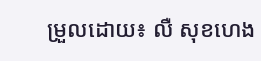ម្រួលដោយ៖ លឺ សុខហេង